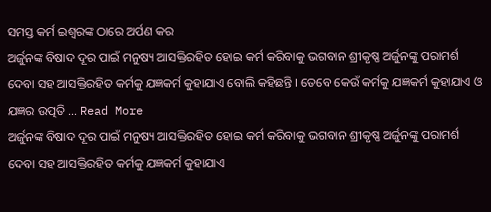ସମସ୍ତ କର୍ମ ଇଶ୍ୱରଙ୍କ ଠାରେ ଅର୍ପଣ କର
ଅର୍ଜୁନଙ୍କ ବିଷାଦ ଦୂର ପାଇଁ ମନୁଷ୍ୟ ଆସକ୍ତିରହିତ ହୋଇ କର୍ମ କରିବାକୁ ଭଗବାନ ଶ୍ରୀକୃଷ୍ଣ ଅର୍ଜୁନଙ୍କୁ ପରାମର୍ଶ ଦେବା ସହ ଆସକ୍ତିରହିତ କର୍ମକୁ ଯଜ୍ଞକର୍ମ କୁହାଯାଏ ବୋଲି କହିଛନ୍ତି । ତେବେ କେଉଁ କର୍ମକୁ ଯଜ୍ଞକର୍ମ କୁହାଯାଏ ଓ ଯଜ୍ଞର ଉତ୍ପତି … Read More
ଅର୍ଜୁନଙ୍କ ବିଷାଦ ଦୂର ପାଇଁ ମନୁଷ୍ୟ ଆସକ୍ତିରହିତ ହୋଇ କର୍ମ କରିବାକୁ ଭଗବାନ ଶ୍ରୀକୃଷ୍ଣ ଅର୍ଜୁନଙ୍କୁ ପରାମର୍ଶ ଦେବା ସହ ଆସକ୍ତିରହିତ କର୍ମକୁ ଯଜ୍ଞକର୍ମ କୁହାଯାଏ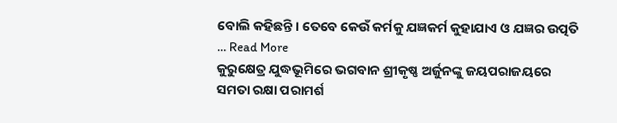ବୋଲି କହିଛନ୍ତି । ତେବେ କେଉଁ କର୍ମକୁ ଯଜ୍ଞକର୍ମ କୁହାଯାଏ ଓ ଯଜ୍ଞର ଉତ୍ପତି … Read More
କୁରୁକ୍ଷେତ୍ର ଯୁଦ୍ଧଭୂମିରେ ଭଗବାନ ଶ୍ରୀକୃଷ୍ଣ ଅର୍ଜୁନଙ୍କୁ ଜୟପରାଜୟରେ ସମତା ରକ୍ଷା ପରାମର୍ଶ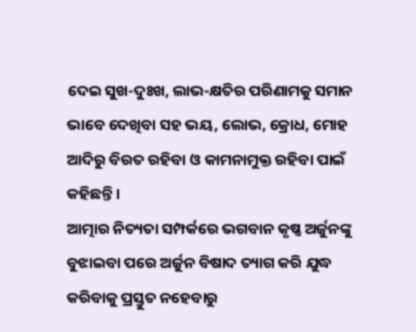ଦେଇ ସୁଖ-ଦୁଃଖ, ଲାଭ-କ୍ଷତିର ପରିଣାମକୁ ସମାନ ଭାବେ ଦେଖିବା ସହ ଭୟ, ଲୋଭ, କ୍ରୋଧ, ମୋହ ଆଦିରୁ ବିରତ ରହିବା ଓ କାମନାମୁକ୍ତ ରହିବା ପାଇଁ କହିଛନ୍ତି ।
ଆତ୍ମାର ନିତ୍ୟତା ସମ୍ପର୍କରେ ଭଗବାନ କୃଷ୍ଣ ଅର୍ଜୁନଙ୍କୁ ବୁଝାଇବା ପରେ ଅର୍ଜୁନ ବିଷାଦ ତ୍ୟାଗ କରି ଯୁଦ୍ଧ କରିବାକୁ ପ୍ରସ୍ତୁତ ନହେବାରୁ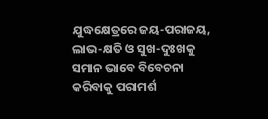ଯୁଦ୍ଧକ୍ଷେତ୍ରରେ ଜୟ-ପରାଜୟ, ଲାଭ-କ୍ଷତି ଓ ସୁଖ-ଦୁଃଖକୁ ସମାନ ଭାବେ ବିବେଚନା କରିବାକୁ ପରାମର୍ଶ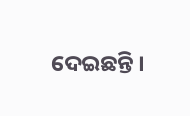ଦେଇଛନ୍ତି ।